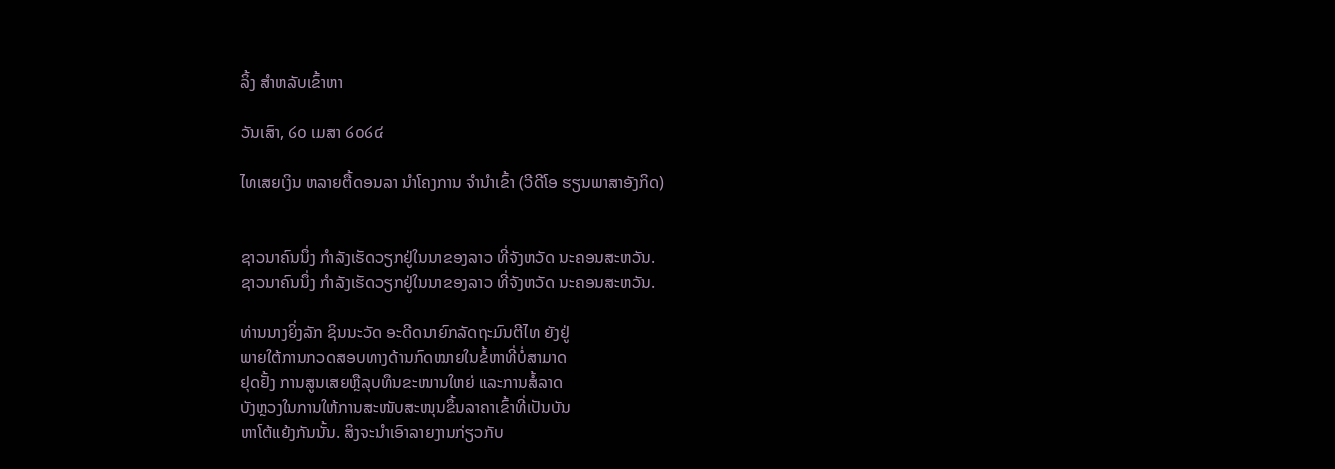ລິ້ງ ສຳຫລັບເຂົ້າຫາ

ວັນເສົາ, ໒໐ ເມສາ ໒໐໒໔

ໄທເສຍເງິນ ຫລາຍຕື້ດອນລາ ນຳໂຄງການ ຈຳນຳເຂົ້າ (ວີດີໂອ ຮຽນພາສາອັງກິດ)


ຊາວນາຄົນນຶ່ງ ກຳລັງເຮັດວຽກຢູ່ໃນນາຂອງລາວ ທີ່ຈັງຫວັດ ນະຄອນສະຫວັນ.
ຊາວນາຄົນນຶ່ງ ກຳລັງເຮັດວຽກຢູ່ໃນນາຂອງລາວ ທີ່ຈັງຫວັດ ນະຄອນສະຫວັນ.

ທ່ານນາງຍິ່ງລັກ ຊິນນະວັດ ອະດີດນາຍົກລັດຖະມົນຕີໄທ ຍັງຢູ່
ພາຍໃຕ້ການກວດສອບທາງດ້ານກົດໝາຍໃນຂໍ້ຫາທີ່ບໍ່ສາມາດ
ຢຸດຢັ້ງ ການສູນເສຍຫຼືລຸບທຶນຂະໜານໃຫຍ່ ແລະການສໍ້ລາດ
ບັງຫຼວງໃນການໃຫ້ການສະໜັບສະໜຸນຂຶ້ນລາຄາເຂົ້າທີ່ເປັນບັນ
ຫາໂຕ້ແຍ້ງກັນນັ້ນ. ສິງຈະນຳເອົາລາຍງານກ່ຽວກັບ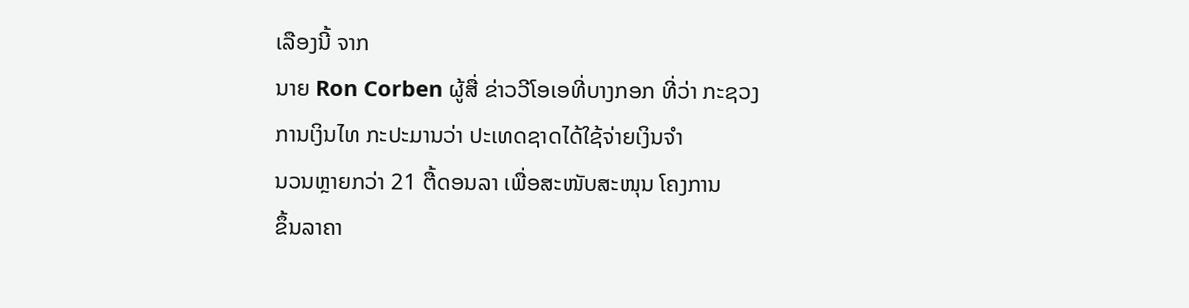ເລືອງນີ້ ຈາກ
ນາຍ Ron Corben ຜູ້ສື່ ຂ່າວວີໂອເອທີ່ບາງກອກ ທີ່ວ່າ ກະຊວງ
ການເງິນໄທ ກະປະມານວ່າ ປະເທດຊາດໄດ້ໃຊ້ຈ່າຍເງິນຈຳ
ນວນຫຼາຍກວ່າ 21 ຕື້ດອນລາ ເພື່ອສະໜັບສະໜຸນ ໂຄງການ
ຂຶ້ນລາຄາ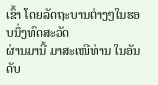ເຂົ້າ ໂດຍລັດຖະບານຕ່າງໆໃນຮອບນຶ່ງທົດສະວັດ
ຜ່ານມານີ້ ມາສະເໜີທ່ານ ໃນອັນດັບ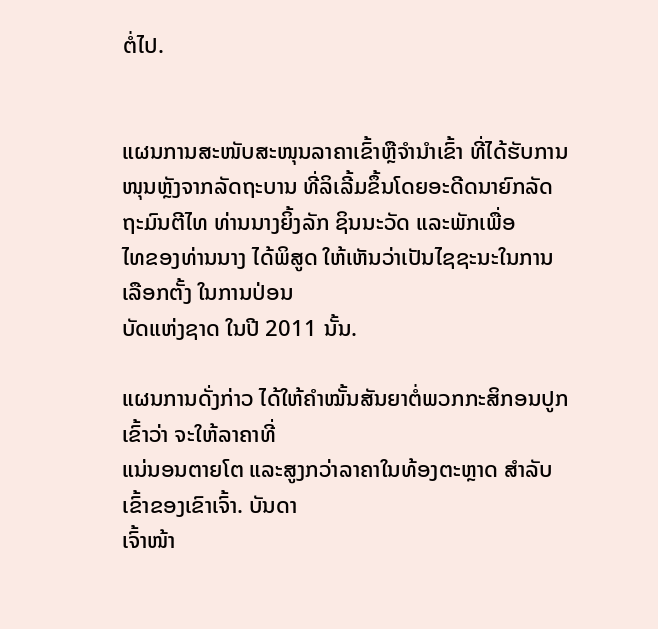ຕໍ່ໄປ.


ແຜນການສະໜັບສະໜຸນລາຄາເຂົ້າຫຼືຈຳນຳເຂົ້າ ທີ່ໄດ້ຮັບການ ໜຸນຫຼັງຈາກລັດຖະບານ ທີ່ລິເລີ້ມຂຶ້ນໂດຍອະດີດນາຍົກລັດຖະມົນຕີໄທ ທ່ານນາງຍິ້ງລັກ ຊິນນະວັດ ແລະພັກເພື່ອ
ໄທຂອງທ່ານນາງ ໄດ້ພິສູດ ໃຫ້ເຫັນວ່າເປັນໄຊຊະນະໃນການເລືອກຕັ້ງ ໃນການປ່ອນ
ບັດແຫ່ງຊາດ ໃນປີ 2011 ນັ້ນ.

ແຜນການດັ່ງກ່າວ ໄດ້ໃຫ້ຄຳໝັ້ນສັນຍາຕໍ່ພວກກະສິກອນປູກເຂົ້າວ່າ ຈະໃຫ້ລາຄາທີ່
ແນ່ນອນຕາຍໂຕ ແລະສູງກວ່າລາຄາໃນທ້ອງຕະຫຼາດ ສຳລັບເຂົ້າຂອງເຂົາເຈົ້າ. ບັນດາ
ເຈົ້າໜ້າ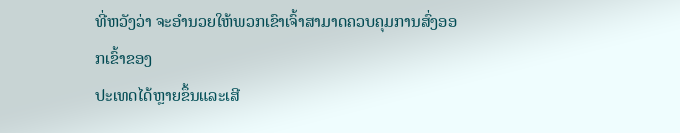ທີ່ຫວັງວ່າ ຈະອຳນວຍໃຫ້ພວກເຂົາເຈົ້າສາມາດຄວບຄຸມການສົ່ງອອກເຂົ້າຂອງ
ປະເທດໄດ້ຫຼາຍຂຶ້ນແລະເສີ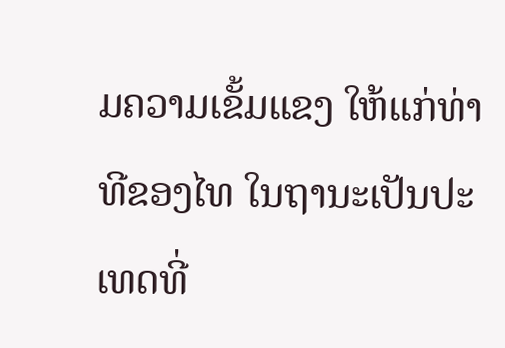ມຄວາມເຂັ້ມແຂງ ໃຫ້ແກ່ທ່າທີຂອງໄທ ໃນຖານະເປັນປະ ເທດທີ່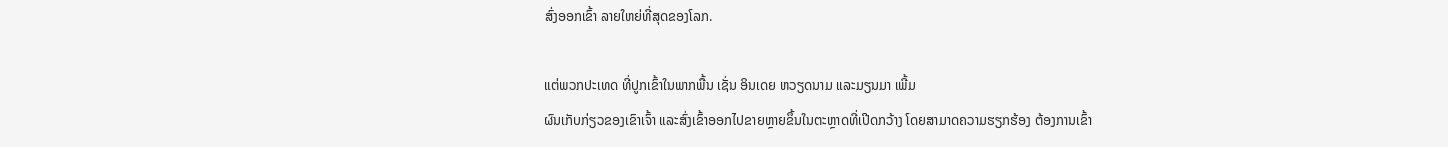ສົ່ງອອກເຂົ້າ ລາຍໃຫຍ່ທີ່ສຸດຂອງໂລກ.

ແຕ່ພວກປະເທດ ທີ່ປູກເຂົ້າໃນພາກພື້ນ ເຊັ່ນ ອິນເດຍ ຫວຽດນາມ ແລະມຽນມາ ເພີ້ມ
ຜົນເກັບກ່ຽວຂອງເຂົາເຈົ້າ ແລະສົ່ງເຂົ້າອອກໄປຂາຍຫຼາຍຂຶ້ນໃນຕະຫຼາດທີ່ເປີດກວ້າງ ໂດຍສາມາດຄວາມຮຽກຮ້ອງ ຕ້ອງການເຂົ້າ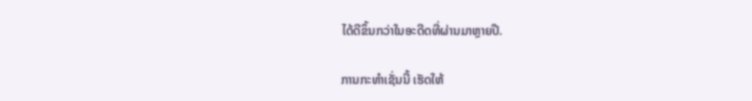ໄດ້ດີຂຶ້ນກວ່າໃນອະດີດທີ່ຜ່ານມາຫຼາຍປີ.

ການກະທຳເຊັ່ນນີ້ ເຮັດໃຫ້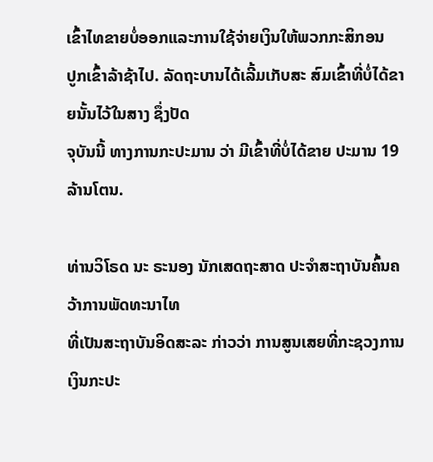ເຂົ້າໄທຂາຍບໍ່ອອກແລະການໃຊ້ຈ່າຍເງິນໃຫ້ພວກກະສິກອນ
ປູກເຂົ້າລ້າຊ້າໄປ. ລັດຖະບານໄດ້ເລີ້ມເກັບສະ ສົມເຂົ້າທີ່ບໍ່ໄດ້ຂາຍນັ້ນໄວ້ໃນສາງ ຊຶ່ງປັດ
ຈຸບັນນີ້ ທາງການກະປະມານ ວ່າ ມີເຂົ້າທີ່ບໍ່ໄດ້ຂາຍ ປະມານ 19 ລ້ານໂຕນ.

ທ່ານວິໂຣດ ນະ ຣະນອງ ນັກເສດຖະສາດ ປະຈຳສະຖາບັນຄົ້ນຄວ້າການພັດທະນາໄທ
ທີ່ເປັນສະຖາບັນອິດສະລະ ກ່າວວ່າ ການສູນເສຍທີ່ກະຊວງການເງິນກະປະ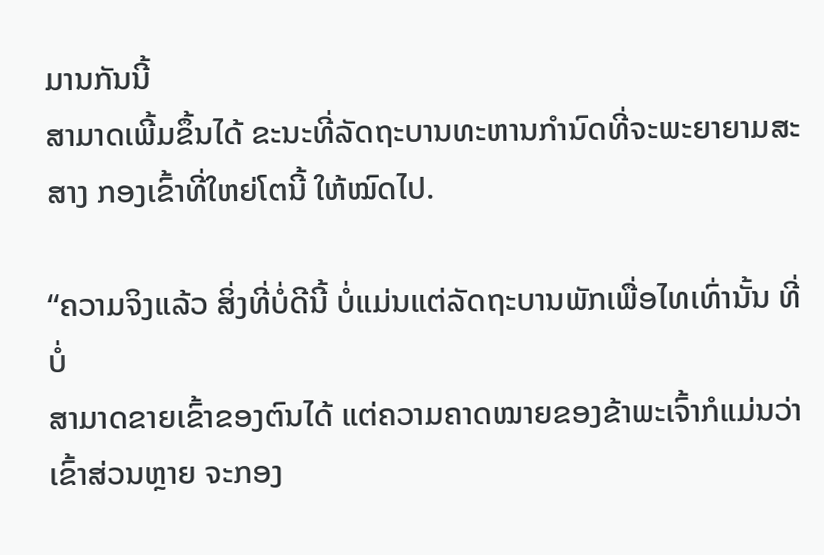ມານກັນນີ້
ສາມາດເພີ້ມຂຶ້ນໄດ້ ຂະນະທີ່ລັດຖະບານທະຫານກຳນົດທີ່ຈະພະຍາຍາມສະສາງ ກອງເຂົ້າທີ່ໃຫຍ່ໂຕນີ້ ໃຫ້ໝົດໄປ.

“ຄວາມຈິງແລ້ວ ສິ່ງທີ່ບໍ່ດີນີ້ ບໍ່ແມ່ນແຕ່ລັດຖະບານພັກເພື່ອໄທເທົ່ານັ້ນ ທີ່ບໍ່
ສາມາດຂາຍເຂົ້າຂອງຕົນໄດ້ ແຕ່ຄວາມຄາດໝາຍຂອງຂ້າພະເຈົ້າກໍແມ່ນວ່າ
ເຂົ້າສ່ວນຫຼາຍ ຈະກອງ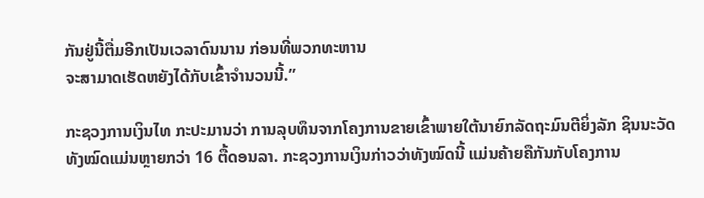ກັນຢູ່ນີ້ຕື່ມອີກເປັນເວລາດົນນານ ກ່ອນທີ່ພວກທະຫານ
ຈະສາມາດເຮັດຫຍັງໄດ້ກັບເຂົ້າຈຳນວນນີ້.”

ກະຊວງການເງິນໄທ ກະປະມານວ່າ ການລຸບທຶນຈາກໂຄງການຂາຍເຂົ້າພາຍໃຕ້ນາຍົກລັດຖະມົນຕີຍິ່ງລັກ ຊິນນະວັດ ທັງໝົດແມ່ນຫຼາຍກວ່າ 16 ຕື້ດອນລາ. ກະຊວງການເງິນກ່າວວ່າທັງໝົດນີ້ ແມ່ນຄ້າຍຄືກັນກັບໂຄງການ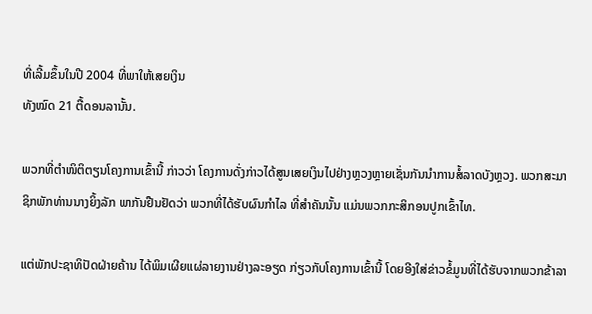ທີ່ເລີ້ມຂຶ້ນໃນປີ 2004 ທີ່ພາໃຫ້ເສຍເງິນ
ທັງໝົດ 21 ຕື້ດອນລານັ້ນ.

ພວກທີ່ຕຳໜິຕິຕຽນໂຄງການເຂົ້ານີ້ ກ່າວວ່າ ໂຄງການດັ່ງກ່າວໄດ້ສູນເສຍເງິນໄປຢ່າງຫຼວງຫຼາຍເຊັ່ນກັນນຳການສໍ້ລາດບັງຫຼວງ. ພວກສະມາຊິກພັກທ່ານນາງຍິ້ງລັກ ພາກັນຢືນຢັດວ່າ ພວກທີ່ໄດ້ຮັບຜົນກຳໄລ ທີ່ສຳຄັນນັ້ນ ແມ່ນພວກກະສິກອນປູກເຂົ້າໄທ.

ແຕ່ພັກປະຊາທິປັດຝ່າຍຄ້ານ ໄດ້ພິມເຜີຍແຜ່ລາຍງານຢ່າງລະອຽດ ກ່ຽວກັບໂຄງການເຂົ້ານີ້ ໂດຍອີງໃສ່ຂ່າວຂໍ້ມູນທີ່ໄດ້ຮັບຈາກພວກຂ້າລາ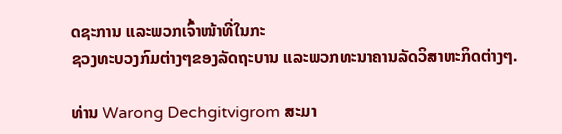ດຊະການ ແລະພວກເຈົ້າໜ້າທີ່ໃນກະ
ຊວງທະບວງກົມຕ່າງໆຂອງລັດຖະບານ ແລະພວກທະນາຄານລັດວິສາຫະກິດຕ່າງໆ.

ທ່ານ Warong Dechgitvigrom ສະມາ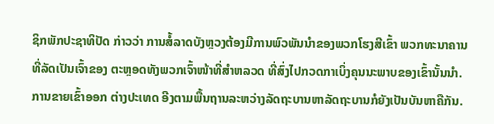ຊິກພັກປະຊາທິປັດ ກ່າວວ່າ ການສໍ້ລາດບັງຫຼວງຕ້ອງມີການພົວພັນນຳຂອງພວກໂຮງສີເຂົ້າ ພວກທະນາຄານທີ່ລັດເປັນເຈົ້າຂອງ ຕະຫຼອດທັງພວກເຈົ້າໜ້າທີ່ສຳຫລວດ ທີ່ສົ່ງໄປກວດກາເບິ່ງຄຸນນະພາບຂອງເຂົ້ານັ້ນນຳ. ການຂາຍເຂົ້າອອກ ຕ່າງປະເທດ ອີງຕາມພື້ນຖານລະຫວ່າງລັດຖະບານຫາລັດຖະບານກໍຍັງເປັນບັນຫາຄືກັນ.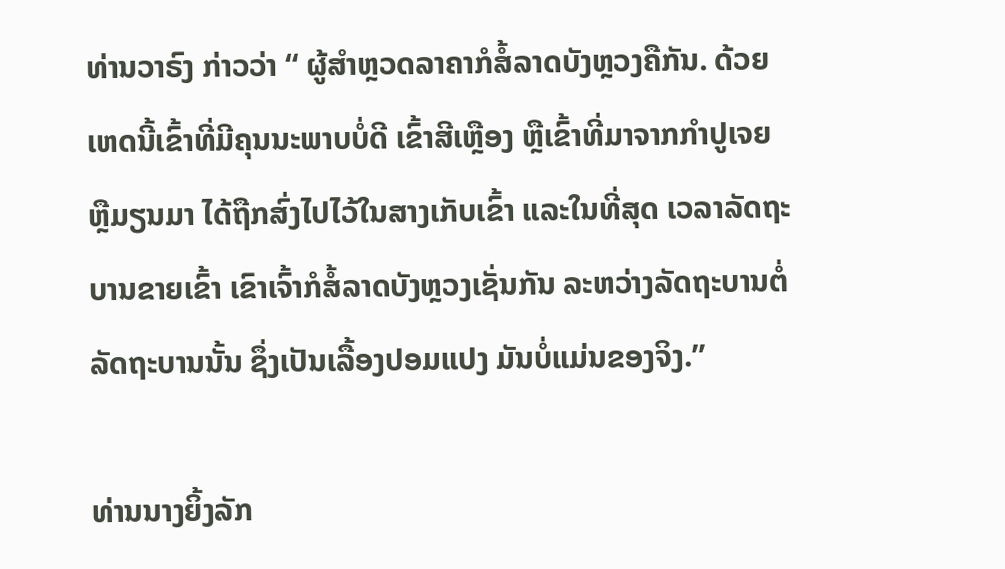ທ່ານວາຣົງ ກ່າວວ່າ “ ຜູ້ສຳຫຼວດລາຄາກໍສໍ້ລາດບັງຫຼວງຄືກັນ. ດ້ວຍເຫດນີ້ເຂົ້າທີ່ມີຄຸນນະພາບບໍ່ດີ ເຂົ້າສີເຫຼືອງ ຫຼືເຂົ້າທີ່ມາຈາກກຳປູເຈຍ ຫຼືມຽນມາ ໄດ້ຖືກສົ່ງໄປໄວ້ໃນສາງເກັບເຂົ້າ ແລະໃນທີ່ສຸດ ເວລາລັດຖະບານຂາຍເຂົ້າ ເຂົາເຈົ້າກໍສໍ້ລາດບັງຫຼວງເຊັ່ນກັນ ລະຫວ່າງລັດຖະບານຕໍ່ລັດຖະບານນັ້ນ ຊຶ່ງເປັນເລື້ອງປອມແປງ ມັນບໍ່ແມ່ນຂອງຈິງ.”

ທ່ານນາງຍິ້ງລັກ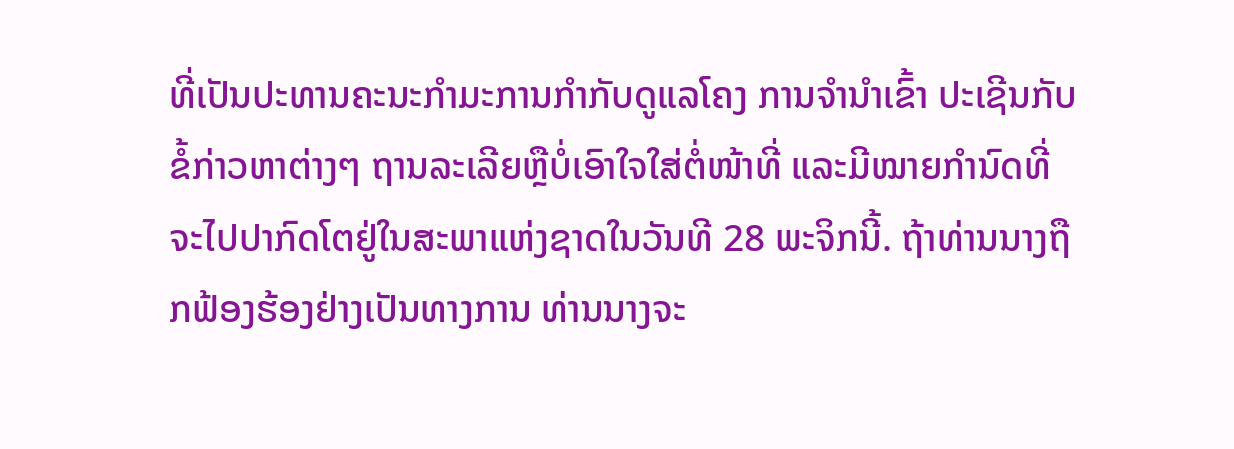ທີ່ເປັນປະທານຄະນະກຳມະການກຳກັບດູແລໂຄງ ການຈຳນຳເຂົ້າ ປະເຊີນກັບຂໍ້ກ່າວຫາຕ່າງໆ ຖານລະເລີຍຫຼືບໍ່ເອົາໃຈໃສ່ຕໍ່ໜ້າທີ່ ແລະມີໝາຍກຳນົດທີ່ຈະໄປປາກົດໂຕຢູ່ໃນສະພາແຫ່ງຊາດໃນວັນທີ 28 ພະຈິກນີ້. ຖ້າທ່ານນາງຖືກຟ້ອງຮ້ອງຢ່າງເປັນທາງການ ທ່ານນາງຈະ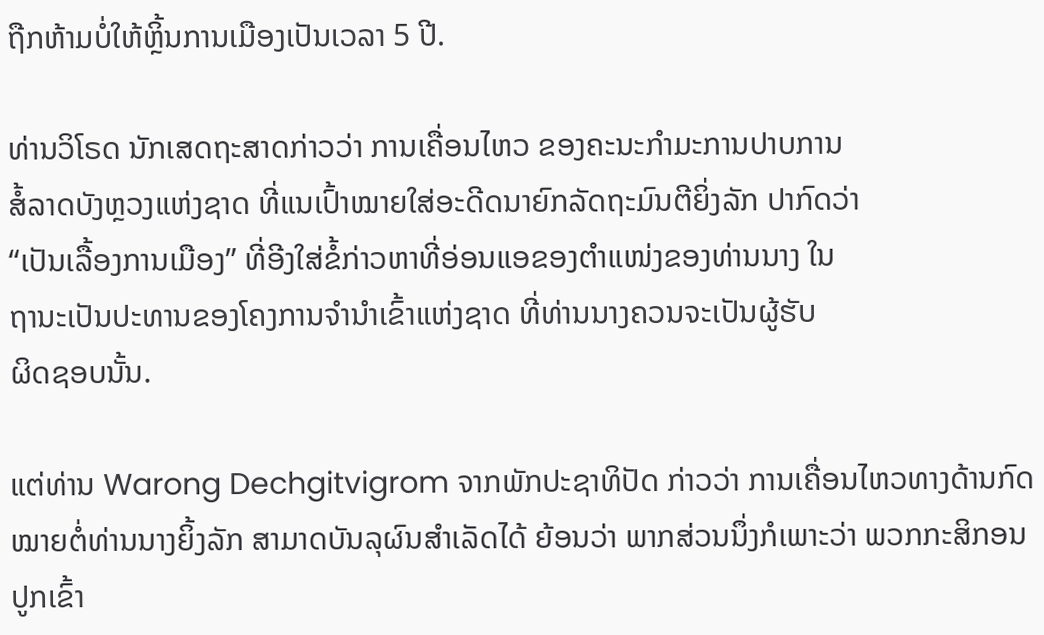ຖືກຫ້າມບໍ່ໃຫ້ຫຼິ້ນການເມືອງເປັນເວລາ 5 ປີ.

ທ່ານວິໂຣດ ນັກເສດຖະສາດກ່າວວ່າ ການເຄື່ອນໄຫວ ຂອງຄະນະກຳມະການປາບການ
ສໍ້ລາດບັງຫຼວງແຫ່ງຊາດ ທີ່ແນເປົ້າໝາຍໃສ່ອະດີດນາຍົກລັດຖະມົນຕີຍິ່ງລັກ ປາກົດວ່າ
“ເປັນເລື້ອງການເມືອງ” ທີ່ອີງໃສ່ຂໍ້ກ່າວຫາທີ່ອ່ອນແອຂອງຕຳແໜ່ງຂອງທ່ານນາງ ໃນ
ຖານະເປັນປະທານຂອງໂຄງການຈຳນຳເຂົ້າແຫ່ງຊາດ ທີ່ທ່ານນາງຄວນຈະເປັນຜູ້ຮັບ
ຜິດຊອບນັ້ນ.

ແຕ່ທ່ານ Warong Dechgitvigrom ຈາກພັກປະຊາທິປັດ ກ່າວວ່າ ການເຄື່ອນໄຫວທາງດ້ານກົດໝາຍຕໍ່ທ່ານນາງຍິ້ງລັກ ສາມາດບັນລຸຜົນສຳເລັດໄດ້ ຍ້ອນວ່າ ພາກສ່ວນນຶ່ງກໍເພາະວ່າ ພວກກະສິກອນປູກເຂົ້າ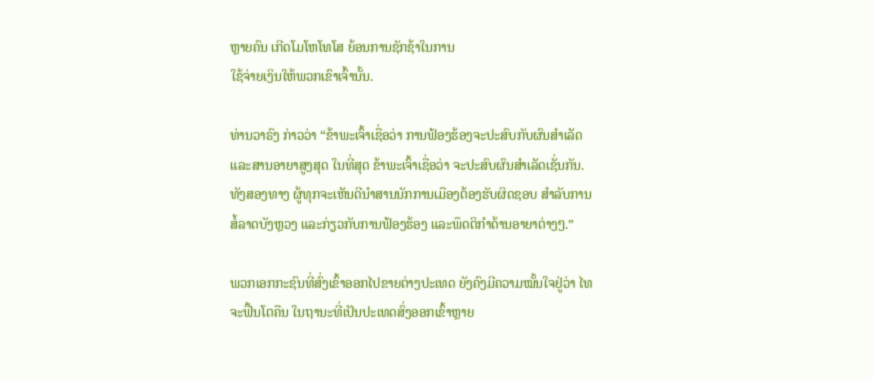ຫຼາຍຄົນ ເກີດໂມໂຫໂທໂສ ຍ້ອນການຊັກຊ້າໃນການ
ໃຊ້ຈ່າຍເງິນໃຫ້ພວກເຂົາເຈົ້ານັ້ນ.

ທ່ານວາຣົງ ກ່າວວ່າ “ຂ້າພະເຈົ້າເຊື່ອວ່າ ການຟ້ອງຮ້ອງຈະປະສົບກັບຜົນສຳເລັດ
ແລະສານອາຍາສູງສຸດ ໃນທີ່ສຸດ ຂ້າພະເຈົ້າເຊື່ອວ່າ ຈະປະສົບຜົນສຳເລັດເຊັ່ນກັນ.
ທັງສອງທາງ ຜູ້ທຸກຈະເຫັນດີນຳສານນັກການເມືອງຕ້ອງຮັບຜິດຊອບ ສຳລັບການ
ສໍ້ລາດບັງຫຼວງ ແລະກ່ຽວກັບການຟ້ອງຮ້ອງ ແລະພຶດຕິກຳດ້ານອາຍາຕ່າງໆ.”

ພວກເອກກະຊົນທີ່ສົ່ງເຂົ້າອອກໄປຂາຍຕ່າງປະເທດ ຍັງຄົງມີຄວາມໝັ້ນໃຈຢູ່ວ່າ ໄທຈະຟື້ນໂຕຄືນ ໃນຖານະທີ່ເປັນປະເທດສົ່ງອອກເຂົ້າຫຼາຍ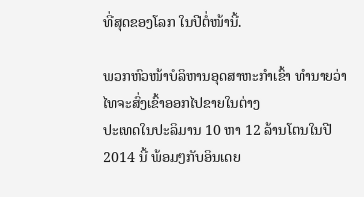ທີ່ສຸດຂອງໂລກ ໃນປີຕໍ່ໜ້ານີ້.

ພວກຫົວໜ້າບໍລິຫານອຸດສາຫະກຳເຂົ້າ ທຳນາຍວ່າ ໄທຈະສົ່ງເຂົ້າອອກໄປຂາຍໃນຕ່າງ
ປະເທດໃນປະລິມານ 10 ຫາ 12 ລ້ານໂຕນໃນປີ 2014 ນີ້ ພ້ອມໆກັບອິນເດຍ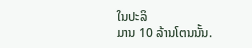ໃນປະລິ
ມານ 10 ລ້ານໂຕນນັ້ນ.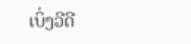ເບິ່ງວີດີ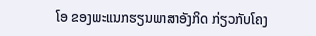ໂອ ຂອງພະແນກຮຽນພາສາອັງກິດ ກ່ຽວກັບໂຄງ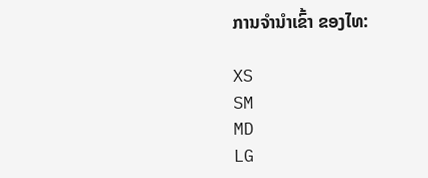ການຈຳນຳເຂົ້າ ຂອງໄທ:

XS
SM
MD
LG